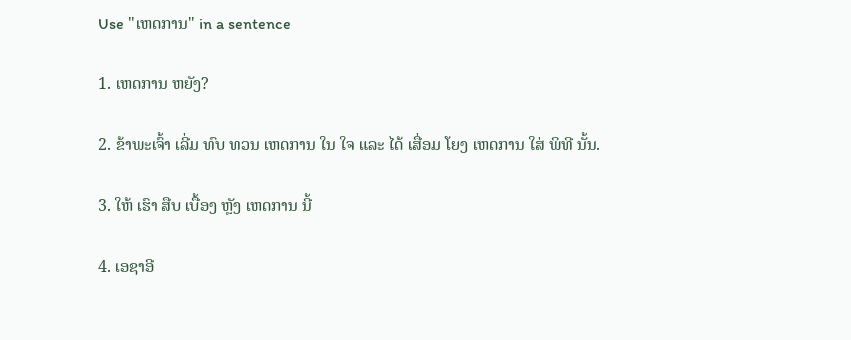Use "ເຫດການ" in a sentence

1. ເຫດການ ຫຍັງ?

2. ຂ້າພະເຈົ້າ ເລີ່ມ ທົບ ທວນ ເຫດການ ໃນ ໃຈ ແລະ ໄດ້ ເສື່ອມ ໂຍງ ເຫດການ ໃສ່ ພິທີ ນັ້ນ.

3. ໃຫ້ ເຮົາ ສືບ ເບື້ອງ ຫຼັງ ເຫດການ ນີ້

4. ເອຊາອີ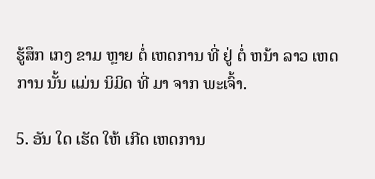ຮູ້ສຶກ ເກງ ຂາມ ຫຼາຍ ຕໍ່ ເຫດການ ທີ່ ຢູ່ ຕໍ່ ຫນ້າ ລາວ ເຫດການ ນັ້ນ ແມ່ນ ນິມິດ ທີ່ ມາ ຈາກ ພະເຈົ້າ.

5. ອັນ ໃດ ເຮັດ ໃຫ້ ເກີດ ເຫດການ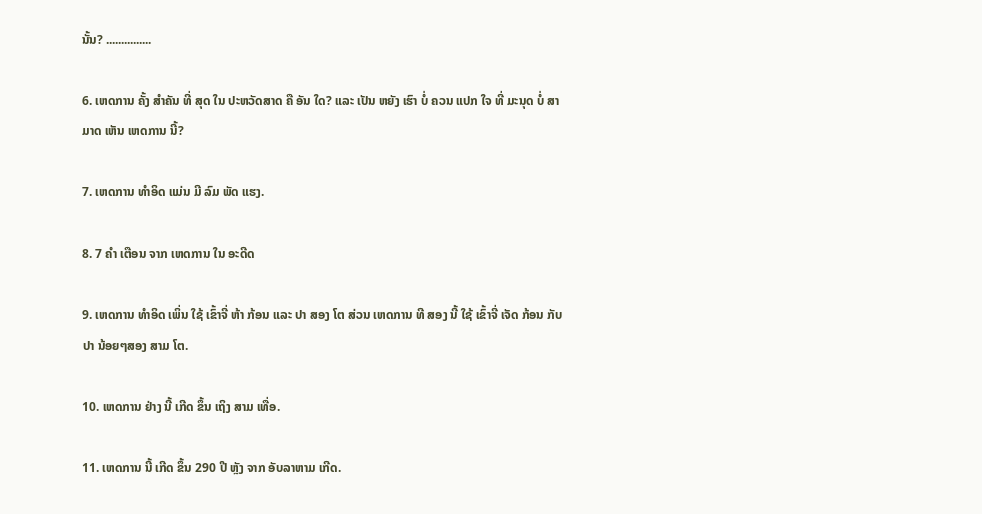ນັ້ນ? ...............

6. ເຫດການ ຄັ້ງ ສໍາຄັນ ທີ່ ສຸດ ໃນ ປະຫວັດສາດ ຄື ອັນ ໃດ? ແລະ ເປັນ ຫຍັງ ເຮົາ ບໍ່ ຄວນ ແປກ ໃຈ ທີ່ ມະນຸດ ບໍ່ ສາມາດ ເຫັນ ເຫດການ ນີ້?

7. ເຫດການ ທໍາອິດ ແມ່ນ ມີ ລົມ ພັດ ແຮງ.

8. 7 ຄໍາ ເຕືອນ ຈາກ ເຫດການ ໃນ ອະດີດ

9. ເຫດການ ທໍາອິດ ເພິ່ນ ໃຊ້ ເຂົ້າຈີ່ ຫ້າ ກ້ອນ ແລະ ປາ ສອງ ໂຕ ສ່ວນ ເຫດການ ທີ ສອງ ນີ້ ໃຊ້ ເຂົ້າຈີ່ ເຈັດ ກ້ອນ ກັບ ປາ ນ້ອຍໆສອງ ສາມ ໂຕ.

10. ເຫດການ ຢ່າງ ນີ້ ເກີດ ຂຶ້ນ ເຖິງ ສາມ ເທື່ອ.

11. ເຫດການ ນີ້ ເກີດ ຂຶ້ນ 290 ປີ ຫຼັງ ຈາກ ອັບລາຫາມ ເກີດ.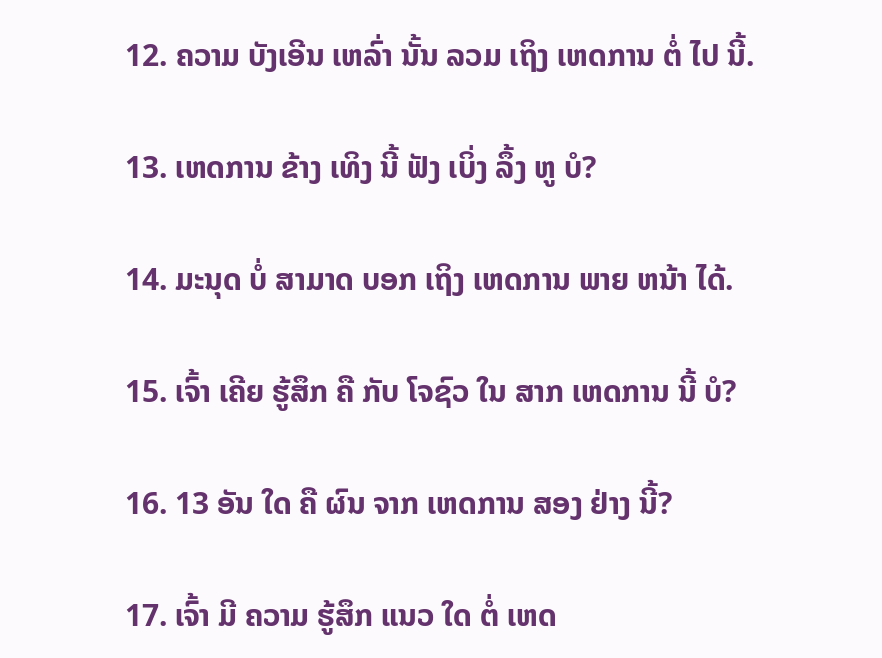12. ຄວາມ ບັງເອີນ ເຫລົ່າ ນັ້ນ ລວມ ເຖິງ ເຫດການ ຕໍ່ ໄປ ນີ້.

13. ເຫດການ ຂ້າງ ເທິງ ນີ້ ຟັງ ເບິ່ງ ລຶ້ງ ຫູ ບໍ?

14. ມະນຸດ ບໍ່ ສາມາດ ບອກ ເຖິງ ເຫດການ ພາຍ ຫນ້າ ໄດ້.

15. ເຈົ້າ ເຄີຍ ຮູ້ສຶກ ຄື ກັບ ໂຈຊົວ ໃນ ສາກ ເຫດການ ນີ້ ບໍ?

16. 13 ອັນ ໃດ ຄື ຜົນ ຈາກ ເຫດການ ສອງ ຢ່າງ ນີ້?

17. ເຈົ້າ ມີ ຄວາມ ຮູ້ສຶກ ແນວ ໃດ ຕໍ່ ເຫດ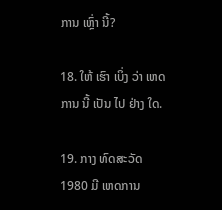ການ ເຫຼົ່າ ນີ້?

18. ໃຫ້ ເຮົາ ເບິ່ງ ວ່າ ເຫດການ ນີ້ ເປັນ ໄປ ຢ່າງ ໃດ.

19. ກາງ ທົດສະວັດ 1980 ມີ ເຫດການ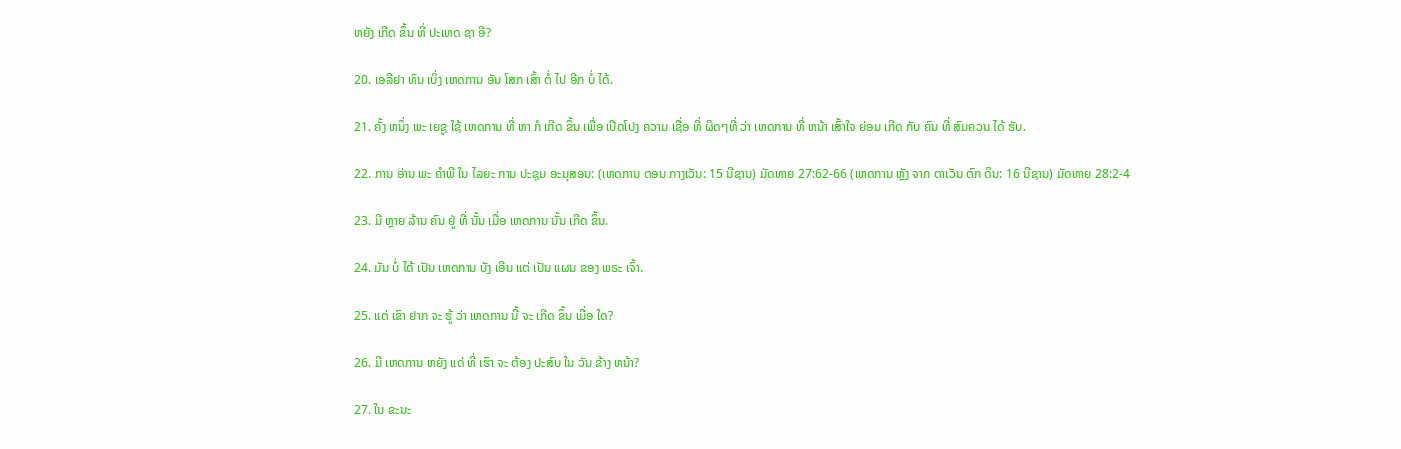ຫຍັງ ເກີດ ຂຶ້ນ ທີ່ ປະເທດ ຊາ ອີ?

20. ເອລີຢາ ທົນ ເບິ່ງ ເຫດການ ອັນ ໂສກ ເສົ້າ ຕໍ່ ໄປ ອີກ ບໍ່ ໄດ້.

21. ຄັ້ງ ຫນຶ່ງ ພະ ເຍຊູ ໃຊ້ ເຫດການ ທີ່ ຫາ ກໍ ເກີດ ຂຶ້ນ ເພື່ອ ເປີດໂປງ ຄວາມ ເຊື່ອ ທີ່ ຜິດໆທີ່ ວ່າ ເຫດການ ທີ່ ຫນ້າ ເສົ້າໃຈ ຍ່ອມ ເກີດ ກັບ ຄົນ ທີ່ ສົມຄວນ ໄດ້ ຮັບ.

22. ການ ອ່ານ ພະ ຄໍາພີ ໃນ ໄລຍະ ການ ປະຊຸມ ອະນຸສອນ: (ເຫດການ ຕອນ ກາງເວັນ: 15 ນີຊານ) ມັດທາຍ 27:62-66 (ເຫດການ ຫຼັງ ຈາກ ຕາເວັນ ຕົກ ດິນ: 16 ນີຊານ) ມັດທາຍ 28:2-4

23. ມີ ຫຼາຍ ລ້ານ ຄົນ ຢູ່ ທີ່ ນັ້ນ ເມື່ອ ເຫດການ ນັ້ນ ເກີດ ຂຶ້ນ.

24. ມັນ ບໍ່ ໄດ້ ເປັນ ເຫດການ ບັງ ເອີນ ແຕ່ ເປັນ ແຜນ ຂອງ ພຣະ ເຈົ້າ.

25. ແຕ່ ເຂົາ ຢາກ ຈະ ຮູ້ ວ່າ ເຫດການ ນີ້ ຈະ ເກີດ ຂຶ້ນ ເມື່ອ ໃດ?

26. ມີ ເຫດການ ຫຍັງ ແດ່ ທີ່ ເຮົາ ຈະ ຕ້ອງ ປະສົບ ໃນ ວັນ ຂ້າງ ຫນ້າ?

27. ໃນ ຂະນະ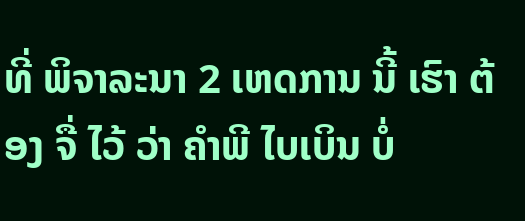ທີ່ ພິຈາລະນາ 2 ເຫດການ ນີ້ ເຮົາ ຕ້ອງ ຈື່ ໄວ້ ວ່າ ຄໍາພີ ໄບເບິນ ບໍ່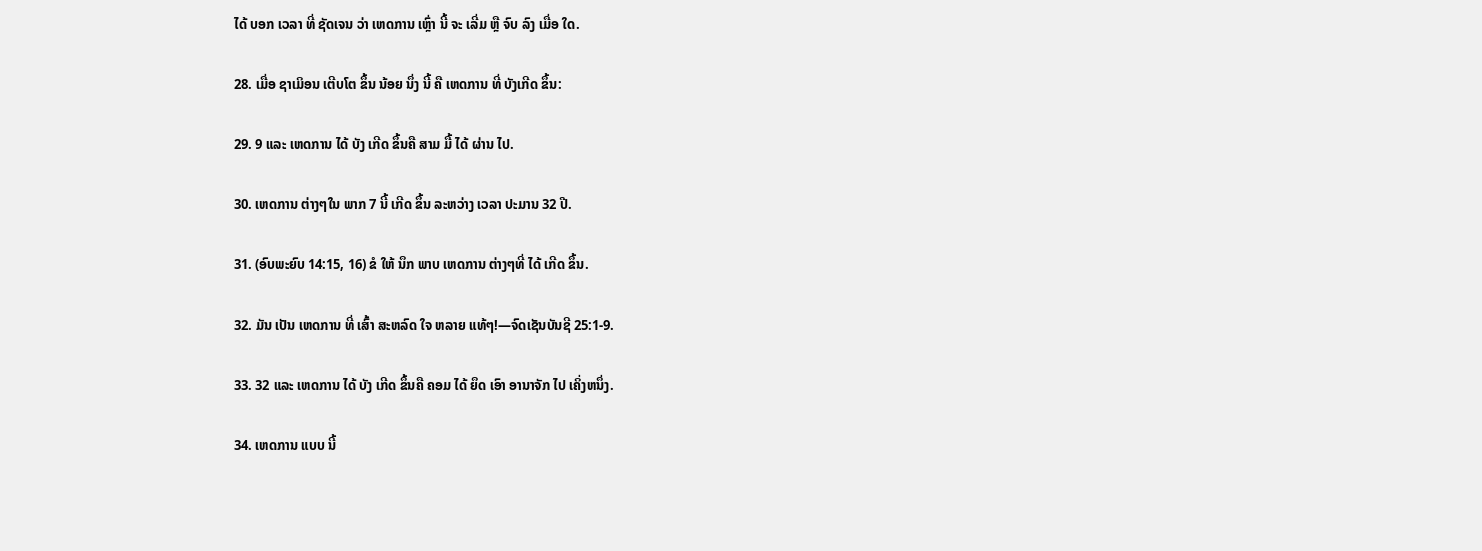ໄດ້ ບອກ ເວລາ ທີ່ ຊັດເຈນ ວ່າ ເຫດການ ເຫຼົ່າ ນີ້ ຈະ ເລີ່ມ ຫຼື ຈົບ ລົງ ເມື່ອ ໃດ.

28. ເມື່ອ ຊາເມິອນ ເຕີບໂຕ ຂຶ້ນ ນ້ອຍ ນຶ່ງ ນີ້ ຄື ເຫດການ ທີ່ ບັງເກີດ ຂຶ້ນ:

29. 9 ແລະ ເຫດການ ໄດ້ ບັງ ເກີດ ຂຶ້ນຄື ສາມ ມື້ ໄດ້ ຜ່ານ ໄປ.

30. ເຫດການ ຕ່າງໆໃນ ພາກ 7 ນີ້ ເກີດ ຂຶ້ນ ລະຫວ່າງ ເວລາ ປະມານ 32 ປີ.

31. (ອົບພະຍົບ 14:15, 16) ຂໍ ໃຫ້ ນຶກ ພາບ ເຫດການ ຕ່າງໆທີ່ ໄດ້ ເກີດ ຂຶ້ນ.

32. ມັນ ເປັນ ເຫດການ ທີ່ ເສົ້າ ສະຫລົດ ໃຈ ຫລາຍ ແທ້ໆ!—ຈົດເຊັນບັນຊີ 25:1-9.

33. 32 ແລະ ເຫດການ ໄດ້ ບັງ ເກີດ ຂຶ້ນຄື ຄອມ ໄດ້ ຍຶດ ເອົາ ອານາຈັກ ໄປ ເຄິ່ງຫນຶ່ງ.

34. ເຫດການ ແບບ ນີ້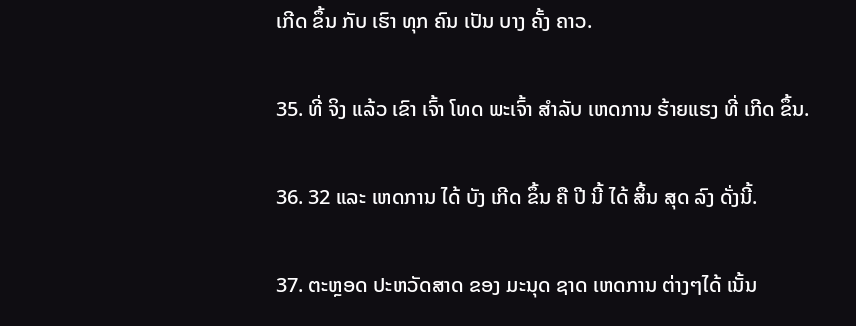ເກີດ ຂຶ້ນ ກັບ ເຮົາ ທຸກ ຄົນ ເປັນ ບາງ ຄັ້ງ ຄາວ.

35. ທີ່ ຈິງ ແລ້ວ ເຂົາ ເຈົ້າ ໂທດ ພະເຈົ້າ ສໍາລັບ ເຫດການ ຮ້າຍແຮງ ທີ່ ເກີດ ຂຶ້ນ.

36. 32 ແລະ ເຫດການ ໄດ້ ບັງ ເກີດ ຂຶ້ນ ຄື ປີ ນີ້ ໄດ້ ສິ້ນ ສຸດ ລົງ ດັ່ງນີ້.

37. ຕະຫຼອດ ປະຫວັດສາດ ຂອງ ມະນຸດ ຊາດ ເຫດການ ຕ່າງໆໄດ້ ເນັ້ນ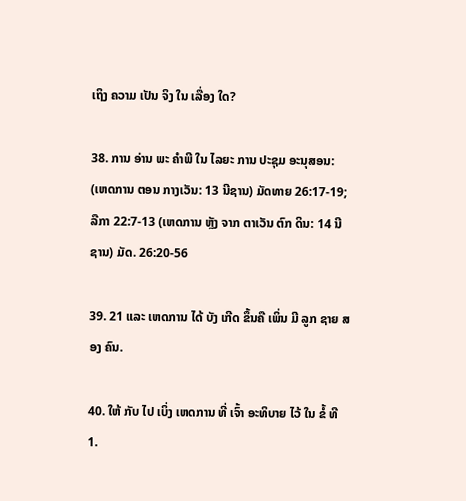ເຖິງ ຄວາມ ເປັນ ຈິງ ໃນ ເລື່ອງ ໃດ?

38. ການ ອ່ານ ພະ ຄໍາພີ ໃນ ໄລຍະ ການ ປະຊຸມ ອະນຸສອນ: (ເຫດການ ຕອນ ກາງເວັນ: 13 ນີຊານ) ມັດທາຍ 26:17-19; ລືກາ 22:7-13 (ເຫດການ ຫຼັງ ຈາກ ຕາເວັນ ຕົກ ດິນ: 14 ນີຊານ) ມັດ. 26:20-56

39. 21 ແລະ ເຫດການ ໄດ້ ບັງ ເກີດ ຂຶ້ນຄື ເພິ່ນ ມີ ລູກ ຊາຍ ສອງ ຄົນ.

40. ໃຫ້ ກັບ ໄປ ເບິ່ງ ເຫດການ ທີ່ ເຈົ້າ ອະທິບາຍ ໄວ້ ໃນ ຂໍ້ ທີ 1.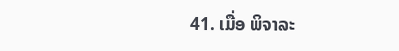41. ເມື່ອ ພິຈາລະ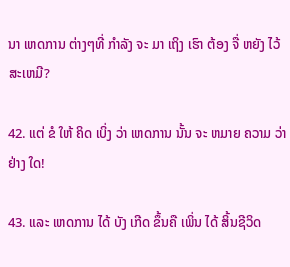ນາ ເຫດການ ຕ່າງໆທີ່ ກໍາລັງ ຈະ ມາ ເຖິງ ເຮົາ ຕ້ອງ ຈື່ ຫຍັງ ໄວ້ ສະເຫມີ?

42. ແຕ່ ຂໍ ໃຫ້ ຄິດ ເບິ່ງ ວ່າ ເຫດການ ນັ້ນ ຈະ ຫມາຍ ຄວາມ ວ່າ ຢ່າງ ໃດ!

43. ແລະ ເຫດການ ໄດ້ ບັງ ເກີດ ຂຶ້ນຄື ເພິ່ນ ໄດ້ ສິ້ນຊີວິດ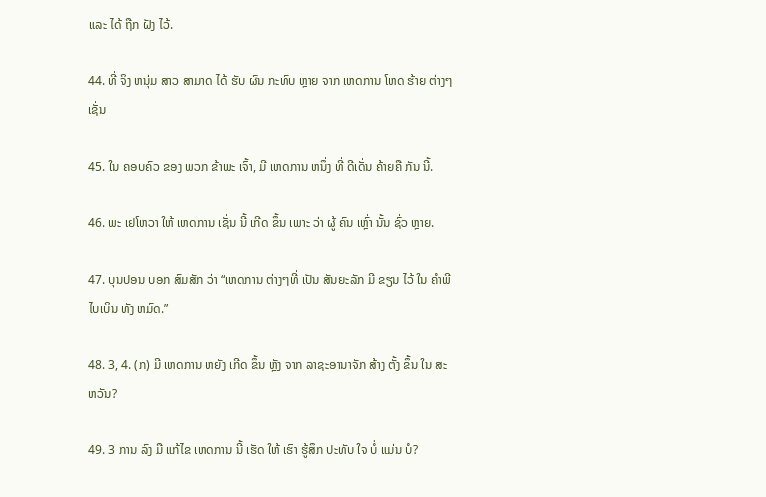ແລະ ໄດ້ ຖືກ ຝັງ ໄວ້.

44. ທີ່ ຈິງ ຫນຸ່ມ ສາວ ສາມາດ ໄດ້ ຮັບ ຜົນ ກະທົບ ຫຼາຍ ຈາກ ເຫດການ ໂຫດ ຮ້າຍ ຕ່າງໆເຊັ່ນ

45. ໃນ ຄອບຄົວ ຂອງ ພວກ ຂ້າພະ ເຈົ້າ, ມີ ເຫດການ ຫນຶ່ງ ທີ່ ດີເດັ່ນ ຄ້າຍຄື ກັນ ນີ້.

46. ພະ ເຢໂຫວາ ໃຫ້ ເຫດການ ເຊັ່ນ ນີ້ ເກີດ ຂຶ້ນ ເພາະ ວ່າ ຜູ້ ຄົນ ເຫຼົ່າ ນັ້ນ ຊົ່ວ ຫຼາຍ.

47. ບຸນປອນ ບອກ ສົມສັກ ວ່າ “ເຫດການ ຕ່າງໆທີ່ ເປັນ ສັນຍະລັກ ມີ ຂຽນ ໄວ້ ໃນ ຄໍາພີ ໄບເບິນ ທັງ ຫມົດ.”

48. 3, 4. (ກ) ມີ ເຫດການ ຫຍັງ ເກີດ ຂຶ້ນ ຫຼັງ ຈາກ ລາຊະອານາຈັກ ສ້າງ ຕັ້ງ ຂຶ້ນ ໃນ ສະຫວັນ?

49. 3 ການ ລົງ ມື ແກ້ໄຂ ເຫດການ ນີ້ ເຮັດ ໃຫ້ ເຮົາ ຮູ້ສຶກ ປະທັບ ໃຈ ບໍ່ ແມ່ນ ບໍ?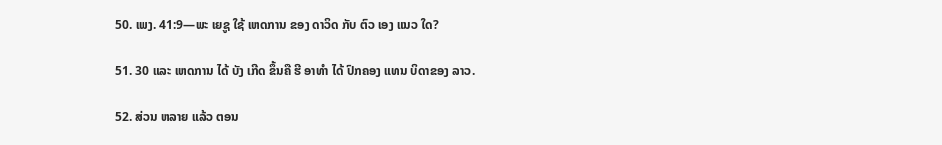50. ເພງ. 41:9—ພະ ເຍຊູ ໃຊ້ ເຫດການ ຂອງ ດາວິດ ກັບ ຕົວ ເອງ ແນວ ໃດ?

51. 30 ແລະ ເຫດການ ໄດ້ ບັງ ເກີດ ຂຶ້ນຄື ຮີ ອາທໍາ ໄດ້ ປົກຄອງ ແທນ ບິດາຂອງ ລາວ.

52. ສ່ວນ ຫລາຍ ແລ້ວ ຕອນ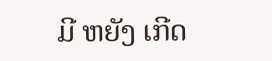ມີ ຫຍັງ ເກີດ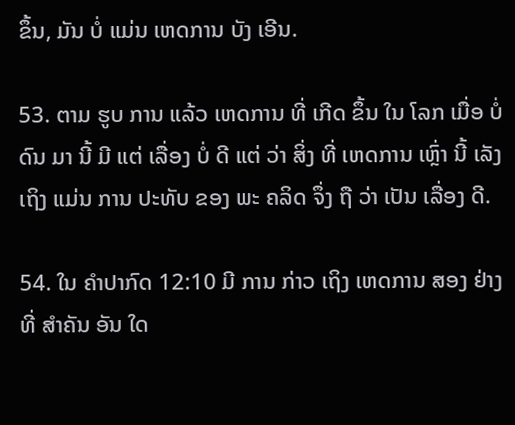ຂຶ້ນ, ມັນ ບໍ່ ແມ່ນ ເຫດການ ບັງ ເອີນ.

53. ຕາມ ຮູບ ການ ແລ້ວ ເຫດການ ທີ່ ເກີດ ຂຶ້ນ ໃນ ໂລກ ເມື່ອ ບໍ່ ດົນ ມາ ນີ້ ມີ ແຕ່ ເລື່ອງ ບໍ່ ດີ ແຕ່ ວ່າ ສິ່ງ ທີ່ ເຫດການ ເຫຼົ່າ ນີ້ ເລັງ ເຖິງ ແມ່ນ ການ ປະທັບ ຂອງ ພະ ຄລິດ ຈຶ່ງ ຖື ວ່າ ເປັນ ເລື່ອງ ດີ.

54. ໃນ ຄໍາປາກົດ 12:10 ມີ ການ ກ່າວ ເຖິງ ເຫດການ ສອງ ຢ່າງ ທີ່ ສໍາຄັນ ອັນ ໃດ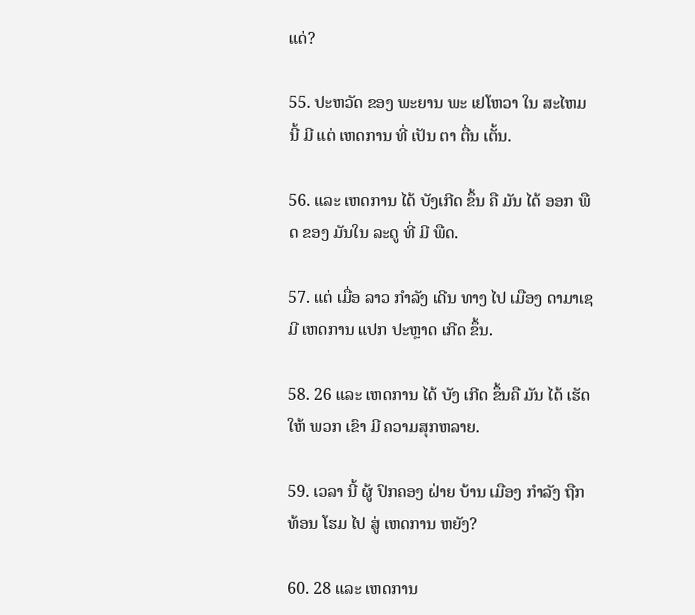ແດ່?

55. ປະຫວັດ ຂອງ ພະຍານ ພະ ເຢໂຫວາ ໃນ ສະໄຫມ ນີ້ ມີ ແຕ່ ເຫດການ ທີ່ ເປັນ ຕາ ຕື່ນ ເຕັ້ນ.

56. ແລະ ເຫດການ ໄດ້ ບັງເກີດ ຂຶ້ນ ຄື ມັນ ໄດ້ ອອກ ພືດ ຂອງ ມັນໃນ ລະດູ ທີ່ ມີ ພືດ.

57. ແຕ່ ເມື່ອ ລາວ ກໍາລັງ ເດີນ ທາງ ໄປ ເມືອງ ດາມາເຊ ມີ ເຫດການ ແປກ ປະຫຼາດ ເກີດ ຂຶ້ນ.

58. 26 ແລະ ເຫດການ ໄດ້ ບັງ ເກີດ ຂຶ້ນຄື ມັນ ໄດ້ ເຮັດ ໃຫ້ ພວກ ເຂົາ ມີ ຄວາມສຸກຫລາຍ.

59. ເວລາ ນີ້ ຜູ້ ປົກຄອງ ຝ່າຍ ບ້ານ ເມືອງ ກໍາລັງ ຖືກ ທ້ອນ ໂຮມ ໄປ ສູ່ ເຫດການ ຫຍັງ?

60. 28 ແລະ ເຫດການ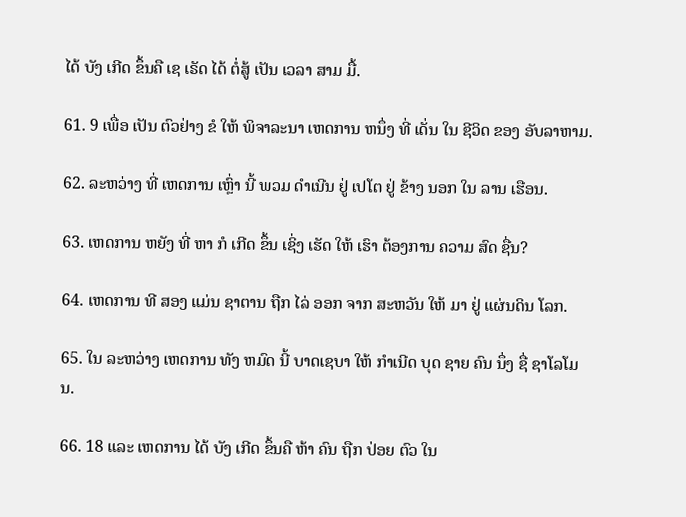ໄດ້ ບັງ ເກີດ ຂຶ້ນຄື ເຊ ເຣັດ ໄດ້ ຕໍ່ສູ້ ເປັນ ເວລາ ສາມ ມື້.

61. 9 ເພື່ອ ເປັນ ຕົວຢ່າງ ຂໍ ໃຫ້ ພິຈາລະນາ ເຫດການ ຫນຶ່ງ ທີ່ ເດັ່ນ ໃນ ຊີວິດ ຂອງ ອັບລາຫາມ.

62. ລະຫວ່າງ ທີ່ ເຫດການ ເຫຼົ່າ ນີ້ ພວມ ດໍາເນີນ ຢູ່ ເປໂຕ ຢູ່ ຂ້າງ ນອກ ໃນ ລານ ເຮືອນ.

63. ເຫດການ ຫຍັງ ທີ່ ຫາ ກໍ ເກີດ ຂຶ້ນ ເຊິ່ງ ເຮັດ ໃຫ້ ເຮົາ ຕ້ອງການ ຄວາມ ສົດ ຊື່ນ?

64. ເຫດການ ທີ ສອງ ແມ່ນ ຊາຕານ ຖືກ ໄລ່ ອອກ ຈາກ ສະຫວັນ ໃຫ້ ມາ ຢູ່ ແຜ່ນດິນ ໂລກ.

65. ໃນ ລະຫວ່າງ ເຫດການ ທັງ ຫມົດ ນີ້ ບາດເຊບາ ໃຫ້ ກໍາເນີດ ບຸດ ຊາຍ ຄົນ ນຶ່ງ ຊື່ ຊາໂລໂມນ.

66. 18 ແລະ ເຫດການ ໄດ້ ບັງ ເກີດ ຂຶ້ນຄື ຫ້າ ຄົນ ຖືກ ປ່ອຍ ຕົວ ໃນ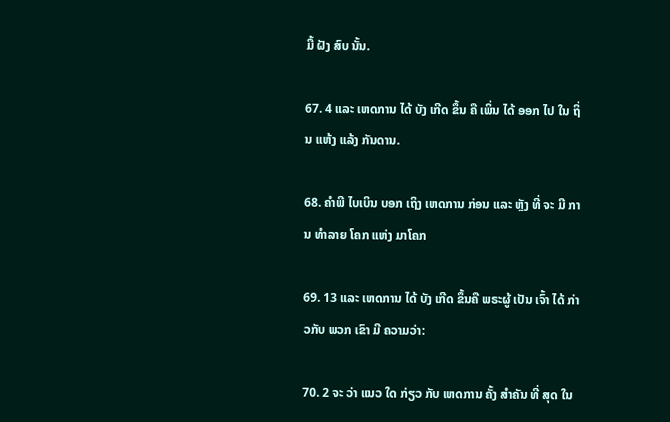ມື້ ຝັງ ສົບ ນັ້ນ.

67. 4 ແລະ ເຫດການ ໄດ້ ບັງ ເກີດ ຂຶ້ນ ຄື ເພິ່ນ ໄດ້ ອອກ ໄປ ໃນ ຖິ່ນ ແຫ້ງ ແລ້ງ ກັນດານ.

68. ຄໍາພີ ໄບເບິນ ບອກ ເຖິງ ເຫດການ ກ່ອນ ແລະ ຫຼັງ ທີ່ ຈະ ມີ ການ ທໍາລາຍ ໂຄກ ແຫ່ງ ມາໂຄກ

69. 13 ແລະ ເຫດການ ໄດ້ ບັງ ເກີດ ຂຶ້ນຄື ພຣະຜູ້ ເປັນ ເຈົ້າ ໄດ້ ກ່າວກັບ ພວກ ເຂົາ ມີ ຄວາມວ່າ:

70. 2 ຈະ ວ່າ ແນວ ໃດ ກ່ຽວ ກັບ ເຫດການ ຄັ້ງ ສໍາຄັນ ທີ່ ສຸດ ໃນ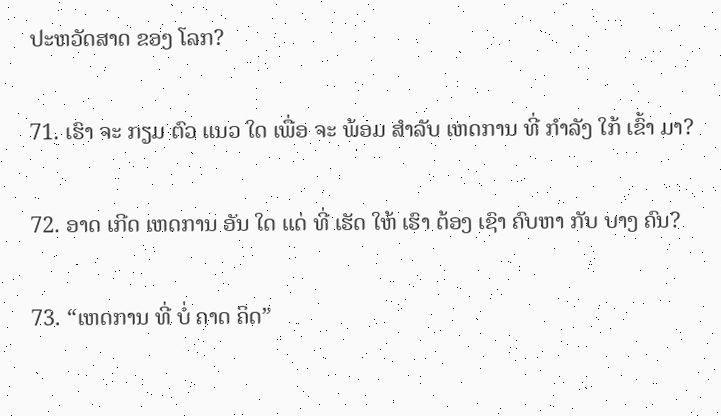ປະຫວັດສາດ ຂອງ ໂລກ?

71. ເຮົາ ຈະ ກຽມ ຕົວ ແນວ ໃດ ເພື່ອ ຈະ ພ້ອມ ສໍາລັບ ເຫດການ ທີ່ ກໍາລັງ ໃກ້ ເຂົ້າ ມາ?

72. ອາດ ເກີດ ເຫດການ ອັນ ໃດ ແດ່ ທີ່ ເຮັດ ໃຫ້ ເຮົາ ຕ້ອງ ເຊົາ ຄົບຫາ ກັບ ບາງ ຄົນ?

73. “ເຫດການ ທີ່ ບໍ່ ຄາດ ຄິດ”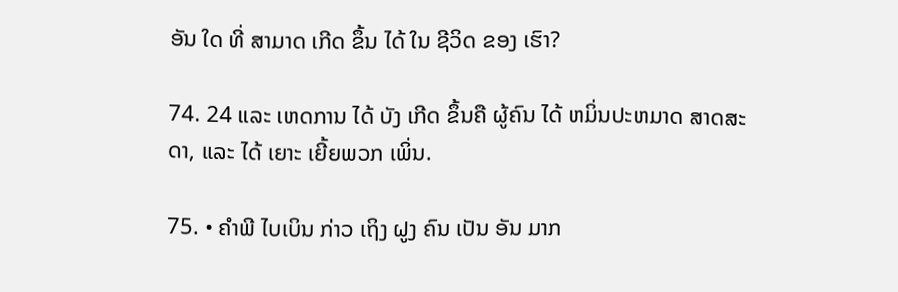ອັນ ໃດ ທີ່ ສາມາດ ເກີດ ຂຶ້ນ ໄດ້ ໃນ ຊີວິດ ຂອງ ເຮົາ?

74. 24 ແລະ ເຫດການ ໄດ້ ບັງ ເກີດ ຂຶ້ນຄື ຜູ້ຄົນ ໄດ້ ຫມິ່ນປະຫມາດ ສາດສະດາ, ແລະ ໄດ້ ເຍາະ ເຍີ້ຍພວກ ເພິ່ນ.

75. • ຄໍາພີ ໄບເບິນ ກ່າວ ເຖິງ ຝູງ ຄົນ ເປັນ ອັນ ມາກ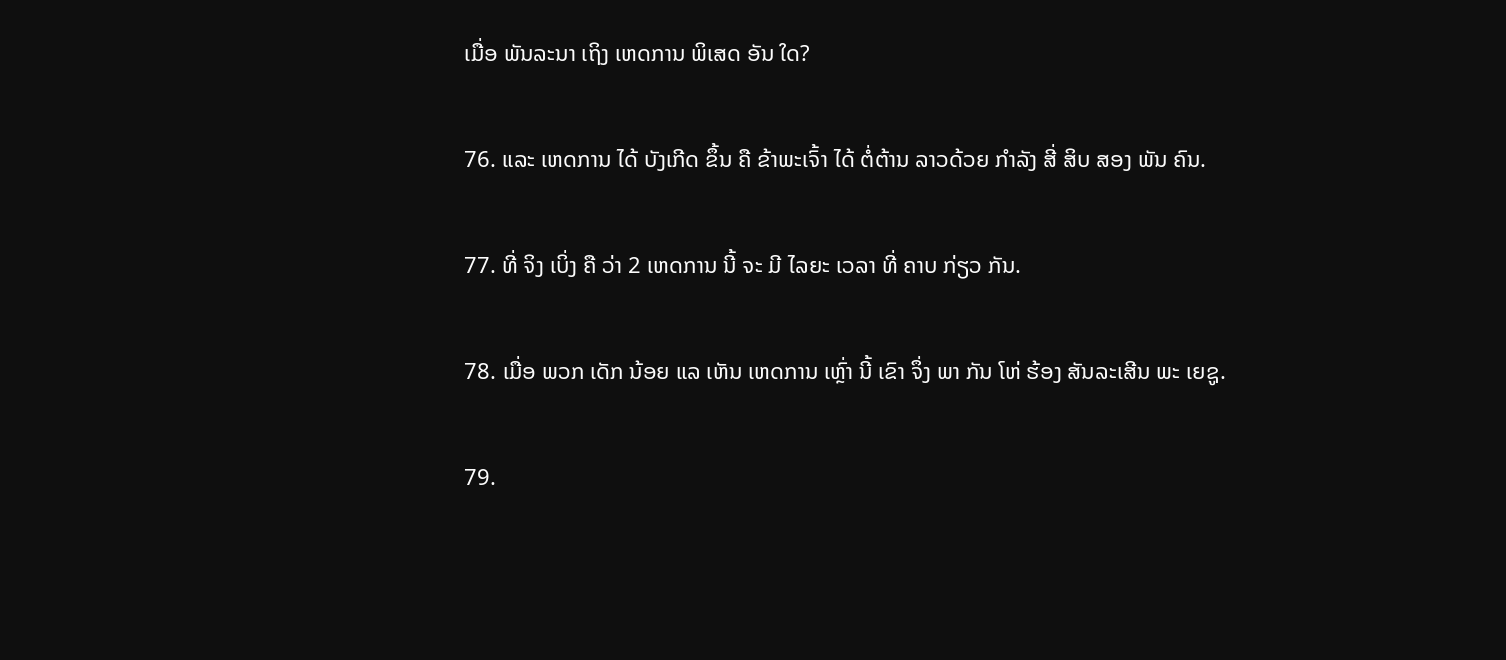ເມື່ອ ພັນລະນາ ເຖິງ ເຫດການ ພິເສດ ອັນ ໃດ?

76. ແລະ ເຫດການ ໄດ້ ບັງເກີດ ຂຶ້ນ ຄື ຂ້າພະເຈົ້າ ໄດ້ ຕໍ່ຕ້ານ ລາວດ້ວຍ ກໍາລັງ ສີ່ ສິບ ສອງ ພັນ ຄົນ.

77. ທີ່ ຈິງ ເບິ່ງ ຄື ວ່າ 2 ເຫດການ ນີ້ ຈະ ມີ ໄລຍະ ເວລາ ທີ່ ຄາບ ກ່ຽວ ກັນ.

78. ເມື່ອ ພວກ ເດັກ ນ້ອຍ ແລ ເຫັນ ເຫດການ ເຫຼົ່າ ນີ້ ເຂົາ ຈຶ່ງ ພາ ກັນ ໂຫ່ ຮ້ອງ ສັນລະເສີນ ພະ ເຍຊູ.

79.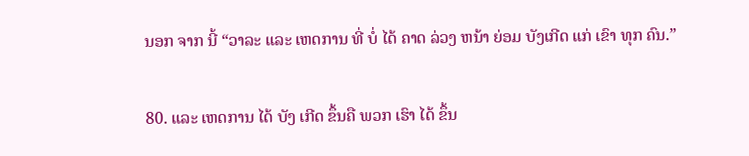ນອກ ຈາກ ນີ້ “ວາລະ ແລະ ເຫດການ ທີ່ ບໍ່ ໄດ້ ຄາດ ລ່ວງ ຫນ້າ ຍ່ອມ ບັງເກີດ ແກ່ ເຂົາ ທຸກ ຄົນ.”

80. ແລະ ເຫດການ ໄດ້ ບັງ ເກີດ ຂຶ້ນຄື ພວກ ເຮົາ ໄດ້ ຂຶ້ນ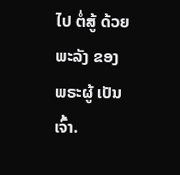ໄປ ຕໍ່ສູ້ ດ້ວຍ ພະລັງ ຂອງ ພຣະຜູ້ ເປັນ ເຈົ້າ.